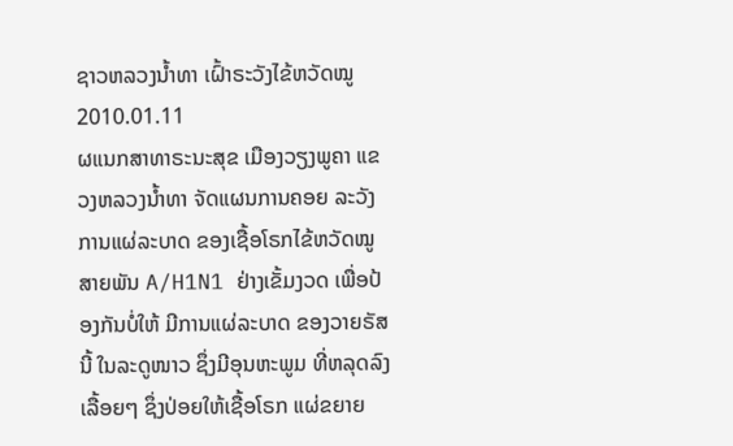ຊາວຫລວງນໍ້າທາ ເຝົ້າຣະວັງໄຂ້ຫວັດໝູ
2010.01.11
ຜແນກສາທາຣະນະສຸຂ ເມືອງວຽງພູຄາ ແຂວງຫລວງນ້ຳທາ ຈັດແຜນການຄອຍ ລະວັງການແຜ່ລະບາດ ຂອງເຊື້ອໂຣກໄຂ້ຫວັດໝູ ສາຍພັນ A/H1N1 ຢ່າງເຂັ້ມງວດ ເພື່ອປ້ອງກັນບໍ່ໃຫ້ ມີການແຜ່ລະບາດ ຂອງວາຍຣັສນີ້ ໃນລະດູໜາວ ຊຶ່ງມີອຸນຫະພູມ ທີ່ຫລຸດລົງເລື້ອຍໆ ຊຶ່ງປ່ອຍໃຫ້ເຊື້ອໂຣກ ແຜ່ຂຍາຍ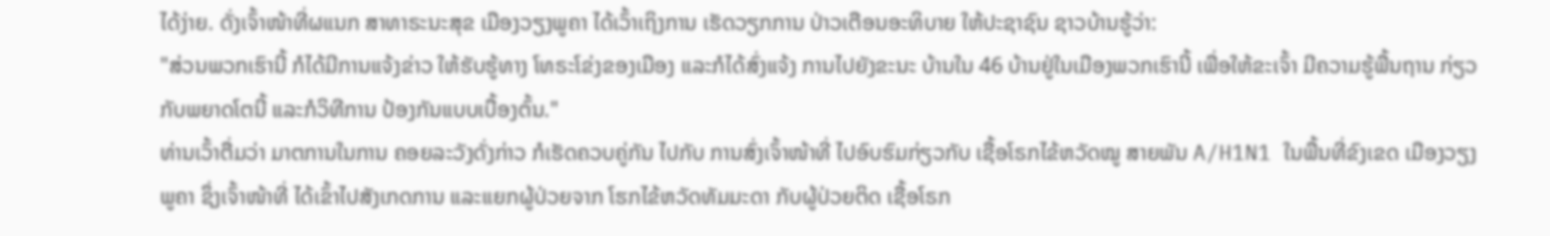ໄດ້ງ່າຍ. ດັ່ງເຈົ້າໜ້າທີ່ຜແນກ ສາທາຣະນະສຸຂ ເມືອງວຽງພູຄາ ໄດ້ເວົ້າເຖິງການ ເຮັດວຽກການ ປ່າວເຕືອນອະທິບາຍ ໃຫ້ປະຊາຊົນ ຊາວບ້ານຮູ້ວ່າ:
"ສ່ວນພວກເຮົານີ້ ກໍໄດ້ມີການແຈ້ງຂ່າວ ໃຫ້ຮັບຮູ້ທາງ ໂທຣະໂຂ່ງຂອງເມືອງ ແລະກໍໄດ້ສົ່ງແຈ້ງ ການໄປຍັງຂະນະ ບ້ານໃນ 46 ບ້ານຢູ່ໃນເມືອງພວກເຮົານີ້ ເພື່ອໃຫ້ຂະເຈົ້າ ມີຄວາມຮູ້ພື້ນຖານ ກ່ຽວກັບພຍາດໂຕນີ້ ແລະກໍວິທີການ ປ້ອງກັນແບບເບື້ອງຕົ້ນ."
ທ່ານເວົ້າຕື່ມວ່າ ມາຕການໃນການ ຄອຍລະວັງດັ່ງກ່າວ ກໍເຮັດຄວບຄູ່ກັນ ໄປກັບ ການສົ່ງເຈົ້າໜ້າທີ່ ໄປອົບຮົມກ່ຽວກັບ ເຊື້ອໂຣກໄຂ້ຫວັດໝູ ສາຍພັນ A/H1N1 ໃນພື້ນທີ່ຂົງເຂດ ເມືອງວຽງພູຄາ ຊຶ່ງເຈົ້າໜ້າທີ່ ໄດ້ເຂົ້າໄປສັງເກດການ ແລະແຍກຜູ້ປ່ວຍຈາກ ໂຮກໄຂ້ຫວັດທັມມະດາ ກັບຜູ້ປ່ວຍຕິດ ເຊື້ອໂຣກ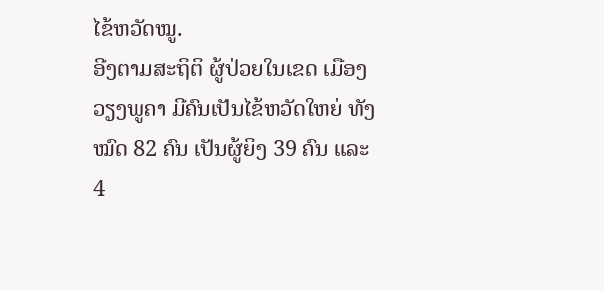ໄຂ້ຫວັດໝູ.
ອີງຕາມສະຖິຕິ ຜູ້ປ່ວຍໃນເຂດ ເມືອງວຽງພູຄາ ມີຄົນເປັນໄຂ້ຫວັດໃຫຍ່ ທັງໝົດ 82 ຄົນ ເປັນຜູ້ຍິງ 39 ຄົນ ແລະ 4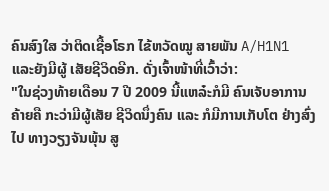ຄົນສົງໃສ ວ່າຕິດເຊື້ອໂຣກ ໄຂ້ຫວັດໝູ ສາຍພັນ A/H1N1 ແລະຍັງມີຜູ້ ເສັຍຊີວິດອີກ. ດັ່ງເຈົ້າໜ້າທີ່ເວົ້າວ່າ:
"ໃນຊ່ວງທ້າຍເດືອນ 7 ປີ 2009 ນີ້ແຫລ໋ະກໍມີ ຄົນເຈັບອາການຄ້າຍຄື ກະວ່າມີຜູ້ເສັຍ ຊີວິດນຶ່ງຄົນ ແລະ ກໍມີການເກັບໂຕ ຢ່າງສົ່ງໄປ ທາງວຽງຈັນພຸ້ນ ສູ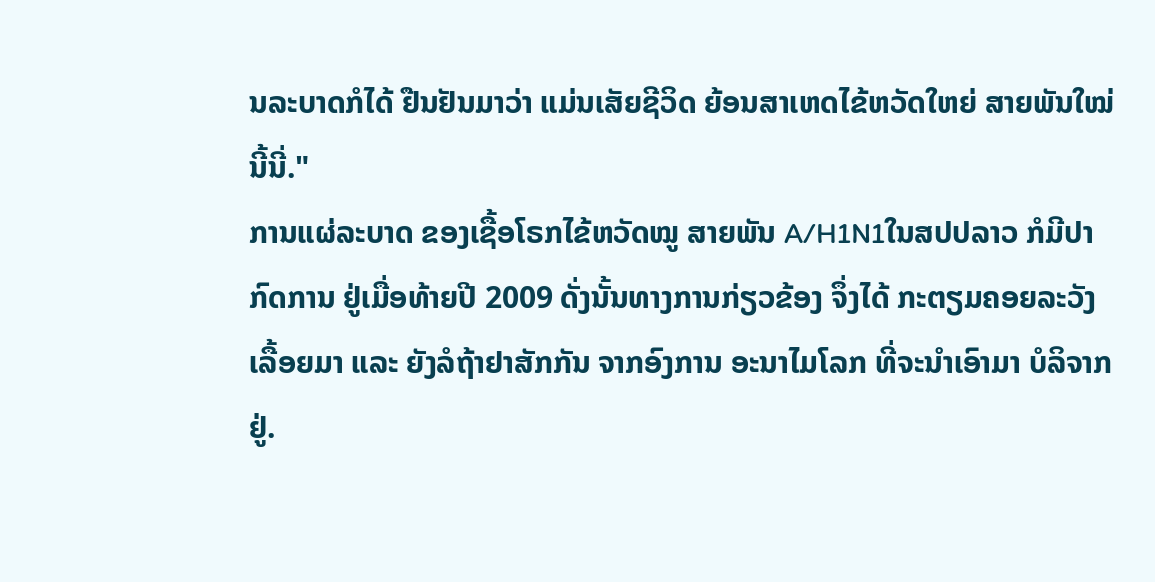ນລະບາດກໍໄດ້ ຢືນຢັນມາວ່າ ແມ່ນເສັຍຊີວິດ ຍ້ອນສາເຫດໄຂ້ຫວັດໃຫຍ່ ສາຍພັນໃໝ່ນີ້ນີ່."
ການແຜ່ລະບາດ ຂອງເຊື້ອໂຣກໄຂ້ຫວັດໝູ ສາຍພັນ A/H1N1ໃນສປປລາວ ກໍມີປາກົດການ ຢູ່ເມື່ອທ້າຍປີ 2009 ດັ່ງນັ້ນທາງການກ່ຽວຂ້ອງ ຈຶ່ງໄດ້ ກະຕຽມຄອຍລະວັງ ເລື້ອຍມາ ແລະ ຍັງລໍຖ້າຢາສັກກັນ ຈາກອົງການ ອະນາໄມໂລກ ທີ່ຈະນຳເອົາມາ ບໍລິຈາກຢູ່.